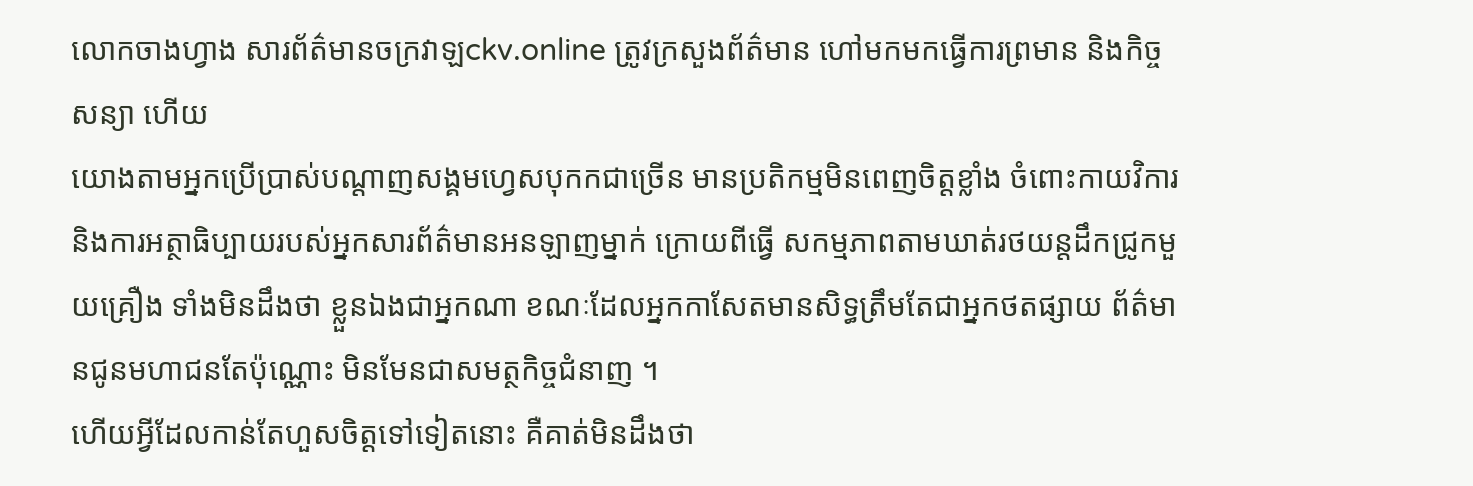លោកចាងហ្វាង សារព័ត៌មានចក្រវាឡckv.online ត្រូវក្រសួងព័ត៌មាន ហៅមកមកធ្វើការព្រមាន និងកិច្ចសន្យា ហើយ
យោងតាមអ្នកប្រើប្រាស់បណ្តាញសង្គមហ្វេសបុកកជាច្រើន មានប្រតិកម្មមិនពេញចិត្តខ្លាំង ចំពោះកាយវិការ និងការអត្ថាធិប្បាយរបស់អ្នកសារព័ត៌មានអនឡាញម្នាក់ ក្រោយពីធ្វើ សកម្មភាពតាមឃាត់រថយន្តដឹកជ្រូកមួយគ្រឿង ទាំងមិនដឹងថា ខ្លួនឯងជាអ្នកណា ខណៈដែលអ្នកកាសែតមានសិទ្ធត្រឹមតែជាអ្នកថតផ្សាយ ព័ត៌មានជូនមហាជនតែប៉ុណ្ណោះ មិនមែនជាសមត្ថកិច្ចជំនាញ ។
ហើយអ្វីដែលកាន់តែហួសចិត្តទៅទៀតនោះ គឺគាត់មិនដឹងថា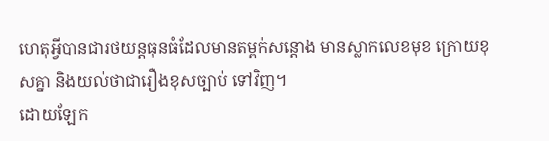ហេតុអ្វីបានជារថយន្តធុនធំដែលមានតម្ពក់សន្ដោង មានស្លាកលេខមុខ ក្រោយខុសគ្នា និងយល់ថាជារឿងខុសច្បាប់ ទៅវិញ។
ដោយឡែក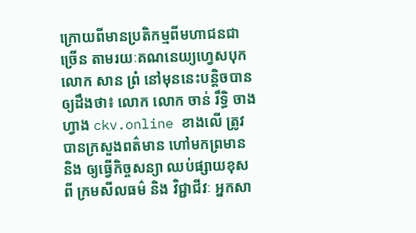ក្រោយពីមានប្រតិកម្មពីមហាជនជាច្រើន តាមរយៈគណនេយ្យហ្វេសបុកលោក សាន ព្រំ នៅមុននេះបន្តិចបានឲ្យដឹងថា៖ លោក លោក ចាន់ រឹទ្ធិ ចាងហ្វាង ckv.online ខាងលើ ត្រូវបានក្រសួងពត៌មាន ហៅមកព្រមាន និង ឲ្យធ្វើកិច្ចសន្យា ឈប់ផ្សាយខុសពី ក្រមសីលធម៌ និង វិជ្ជាជីវៈ អ្នកសា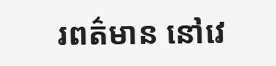រពត៌មាន នៅវេ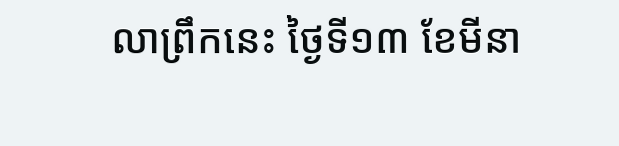លាព្រឹកនេះ ថ្ងៃទី១៣ ខែមីនា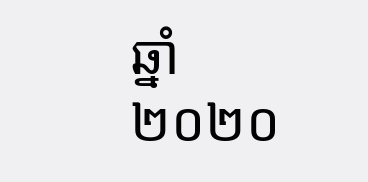ឆ្នាំ២០២០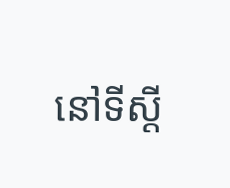នៅទីស្តី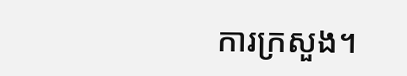ការក្រសួង។